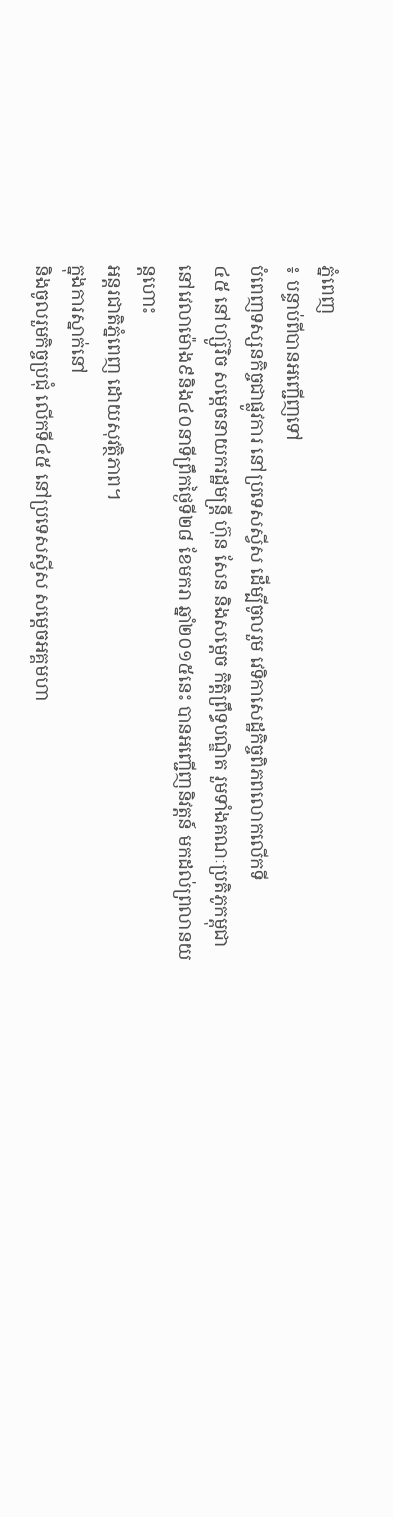ភ្នំពេញ
៖ បន្ទាប់ពីបានអញ្ជើញទៅ
បំពេញទស្សនកិច្ចជាផ្លូវការ នៅប្រទេសស្វីស ដើម្បីចូលរួម វេទិកាសេដ្ឋកិច្ចពិភពលោកលើកទី
៤៥ នៅហ្ស៊ូរិច សម្ដេចនាយករដ្ឋមន្ដ្រី ហ៊ុន សែន និងសម្តេច កិត្តិព្រឹទ្ធបណ្ឌិត រួមទាំងគណៈប្រតិភូកម្ពុជា
នៅវេលាម៉ោង៩និង៤០នាទីព្រឹកថ្ងៃទី២៨ ខែមករា ឆ្នាំ២០១៥នេះ បានអញ្ជើញនិវត្តន៍ មកដល់ព្រលានយន្ដហោះ
អន្ដរជាតិភ្នំពេញ ដោយសុវត្ថិភាព។
ក្នុងការស្នាក់នៅ
និងចូលរួមកិច្ចប្រជុំ លើកទី៤៥ នៅប្រទេសស្វីស សម្តេចអគ្គមហា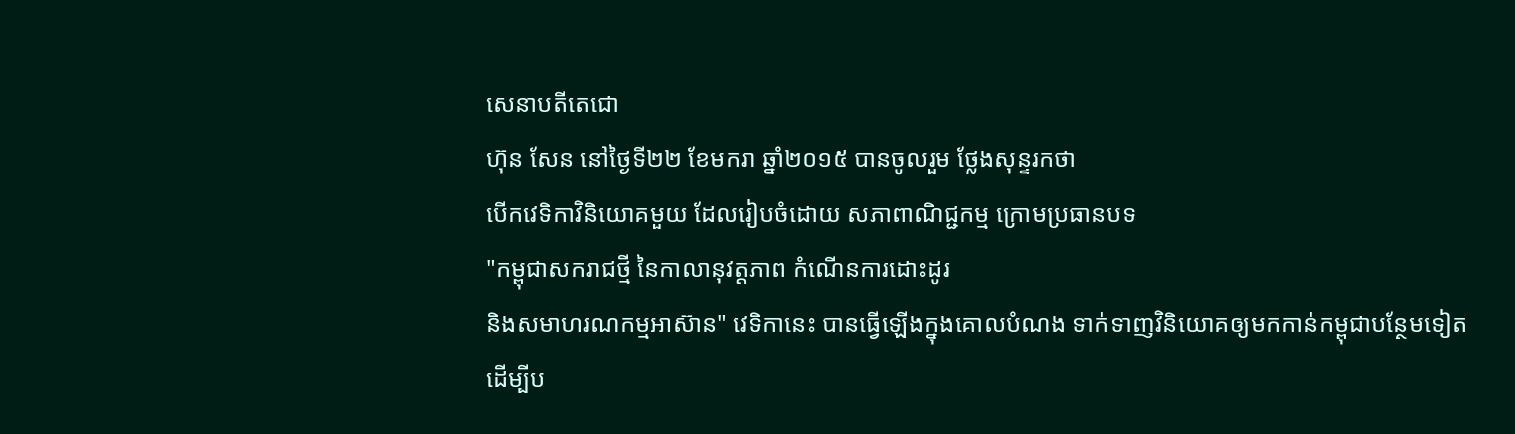សេនាបតីតេជោ
ហ៊ុន សែន នៅថ្ងៃទី២២ ខែមករា ឆ្នាំ២០១៥ បានចូលរួម ថ្លែងសុន្ទរកថា
បើកវេទិកាវិនិយោគមួយ ដែលរៀបចំដោយ សភាពាណិជ្ជកម្ម ក្រោមប្រធានបទ
"កម្ពុជាសករាជថ្មី នៃកាលានុវត្តភាព កំណើនការដោះដូរ
និងសមាហរណកម្មអាស៊ាន" វេទិកានេះ បានធ្វើឡើងក្នុងគោលបំណង ទាក់ទាញវិនិយោគឲ្យមកកាន់កម្ពុជាបន្ថែមទៀត
ដើម្បីប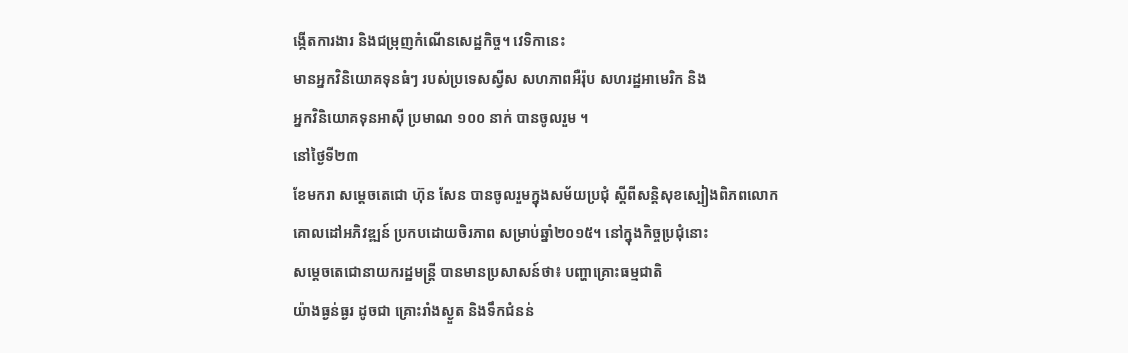ង្កើតការងារ និងជម្រុញកំណើនសេដ្ឋកិច្ច។ វេទិកានេះ
មានអ្នកវិនិយោគទុនធំៗ របស់ប្រទេសស្វីស សហភាពអឺរ៉ុប សហរដ្ឋអាមេរិក និង
អ្នកវិនិយោគទុនអាស៊ី ប្រមាណ ១០០ នាក់ បានចូលរួម ។
នៅថ្ងៃទី២៣
ខែមករា សម្តេចតេជោ ហ៊ុន សែន បានចូលរួមក្នុងសម័យប្រជុំ ស្តីពីសន្តិសុខស្បៀងពិភពលោក
គោលដៅអភិវឌ្ឍន៍ ប្រកបដោយចិរភាព សម្រាប់ឆ្នាំ២០១៥។ នៅក្នុងកិច្ចប្រជុំនោះ
សម្តេចតេជោនាយករដ្ឋមន្ត្រី បានមានប្រសាសន៍ថា៖ បញ្ហាគ្រោះធម្មជាតិ
យ៉ាងធ្ងន់ធ្ងរ ដូចជា គ្រោះរាំងស្ងួត និងទឹកជំនន់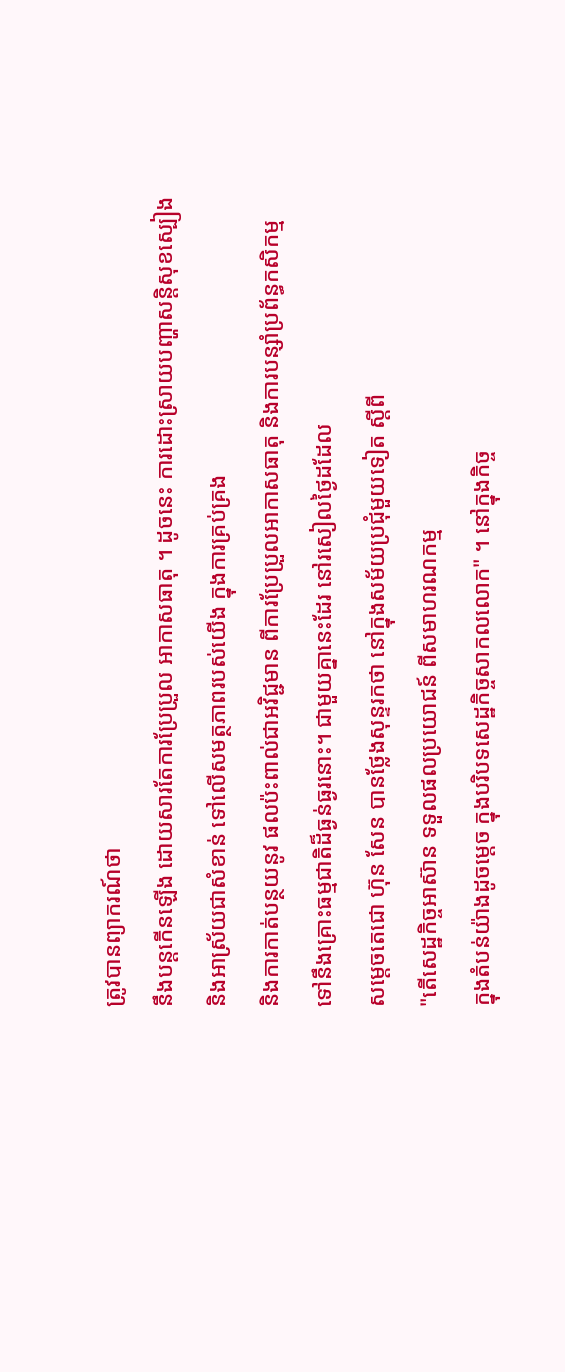ត្រូវបានព្យាករណ៍ថា
នឹងបន្តកើនឡើង ដោយសារតែការប្រែប្រួល អាកាសធាតុ ។ ដូចនេះ ការដោះស្រាយបញ្ហាសន្តិសុខស្បៀង
និងអាស្រ័យជាសំខាន់ ទៅលើសមត្ថភាពរបស់យើង ក្នុងការគ្រប់គ្រង
និងការកាត់បន្ថយនូវ ផលប៉ះពាល់ជាអវិជ្ជមាន ពីការប្រែប្រួលអាកាសធាតុ និងការបន្សាំប្រព័ន្ធកសិកម្ម
ទៅនឹងគ្រោះធម្មជាតិដ៏ធ្ងន់ធ្ងរនោះ។ ជាមួយគ្នានេះដែរ នៅរសៀលថ្ងៃដដែល
សម្តេចតេជោ ហ៊ុន សែន បានថ្លែងសុន្ទរកថា នៅក្នុងសម័យប្រជុំមួយទៀត ស្តីពី
"តើសេដ្ឋកិច្ចអាស៊ាន ទទួលផលប្រយោជន៍ ពីសមាហរណកម្ម
ក្នុងតំបន់យ៉ាងដូចម្តេច ក្នុងបរិបទសេដ្ឋកិច្ចសាកលលោក" ។ នៅក្នុងកិច្ច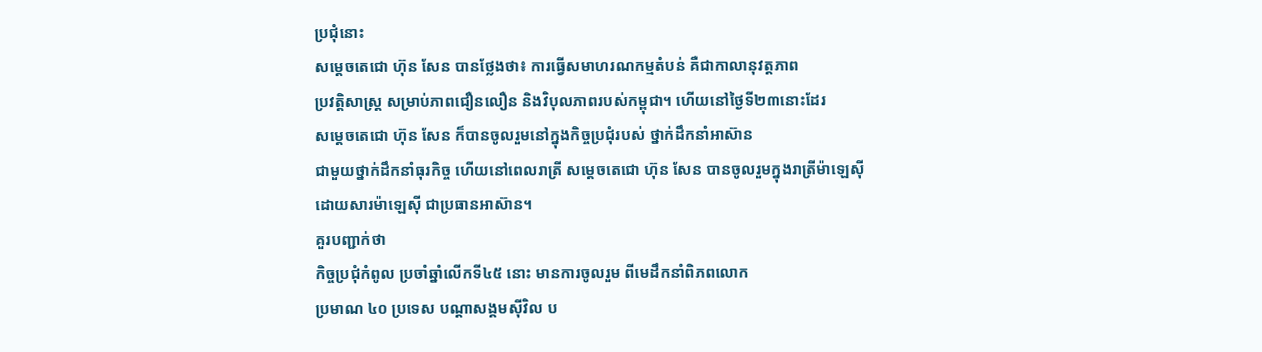ប្រជុំនោះ
សម្តេចតេជោ ហ៊ុន សែន បានថ្លែងថា៖ ការធ្វើសមាហរណកម្មតំបន់ គឺជាកាលានុវត្តភាព
ប្រវត្តិសាស្ត្រ សម្រាប់ភាពជឿនលឿន និងវិបុលភាពរបស់កម្ពុជា។ ហើយនៅថ្ងៃទី២៣នោះដែរ
សម្តេចតេជោ ហ៊ុន សែន ក៏បានចូលរួមនៅក្នុងកិច្ចប្រជុំរបស់ ថ្នាក់ដឹកនាំអាស៊ាន
ជាមួយថ្នាក់ដឹកនាំធុរកិច្ច ហើយនៅពេលរាត្រី សម្តេចតេជោ ហ៊ុន សែន បានចូលរួមក្នុងរាត្រីម៉ាឡេស៊ី
ដោយសារម៉ាឡេស៊ី ជាប្រធានអាស៊ាន។
គួរបញ្ជាក់ថា
កិច្ចប្រជុំកំពូល ប្រចាំឆ្នាំលើកទី៤៥ នោះ មានការចូលរួម ពីមេដឹកនាំពិភពលោក
ប្រមាណ ៤០ ប្រទេស បណ្តាសង្គមស៊ីវិល ប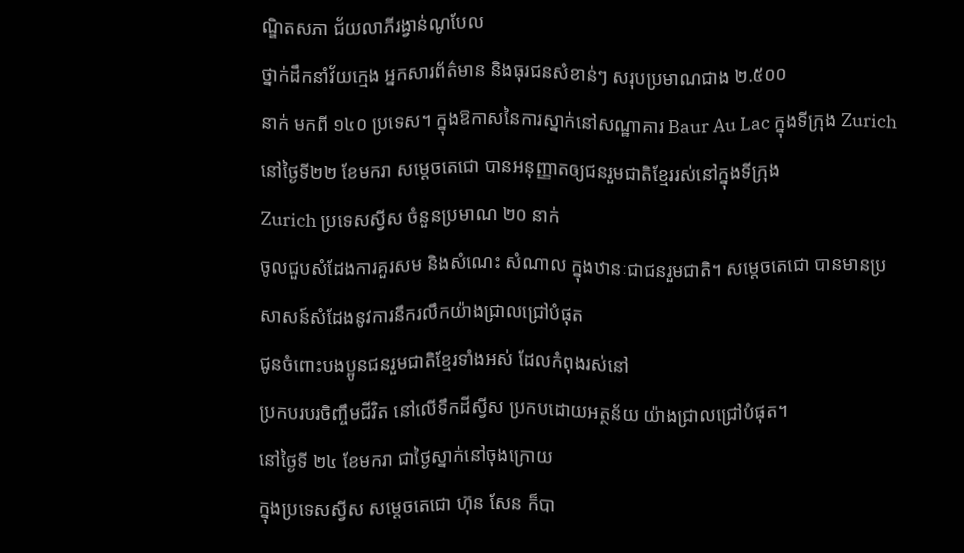ណ្ឌិតសភា ជ័យលាភីរង្វាន់ណូបែល
ថ្នាក់ដឹកនាំវ័យក្មេង អ្នកសារព័ត៌មាន និងធុរជនសំខាន់ៗ សរុបប្រមាណជាង ២.៥០០
នាក់ មកពី ១៤០ ប្រទេស។ ក្នុងឱកាសនៃការស្នាក់នៅសណ្ឋាគារ Baur Au Lac ក្នុងទីក្រុង Zurich
នៅថ្ងៃទី២២ ខែមករា សម្តេចតេជោ បានអនុញ្ញាតឲ្យជនរួមជាតិខ្មែររស់នៅក្នុងទីក្រុង
Zurich ប្រទេសស្វីស ចំនួនប្រមាណ ២០ នាក់
ចូលជួបសំដែងការគួរសម និងសំណេះ សំណាល ក្នុងឋានៈជាជនរួមជាតិ។ សម្តេចតេជោ បានមានប្រសាសន៍សំដែងនូវការនឹករលឹកយ៉ាងជ្រាលជ្រៅបំផុត
ជូនចំពោះបងប្អូនជនរួមជាតិខ្មែរទាំងអស់ ដែលកំពុងរស់នៅ
ប្រកបរបរចិញ្ចឹមជីវិត នៅលើទឹកដីស្វីស ប្រកបដោយអត្ថន័យ យ៉ាងជ្រាលជ្រៅបំផុត។
នៅថ្ងៃទី ២៤ ខែមករា ជាថ្ងៃស្នាក់នៅចុងក្រោយ
ក្នុងប្រទេសស្វីស សម្តេចតេជោ ហ៊ុន សែន ក៏បា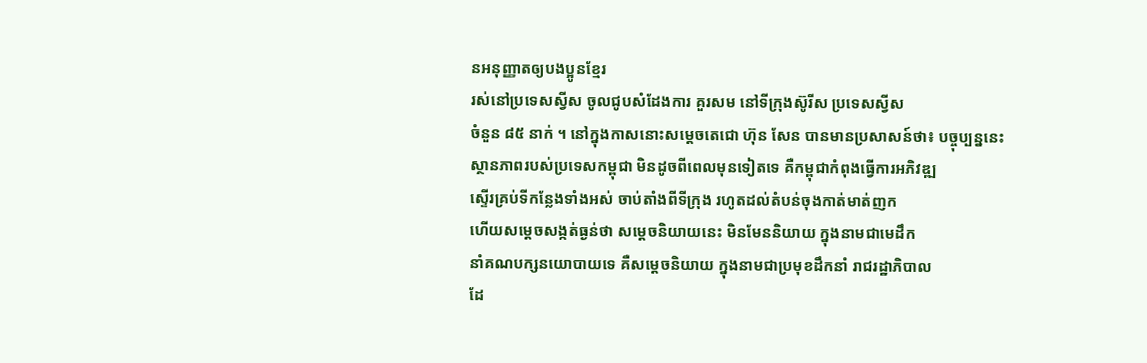នអនុញ្ញាតឲ្យបងប្អូនខ្មែរ
រស់នៅប្រទេសស្វីស ចូលជូបសំដែងការ គួរសម នៅទីក្រុងស៊ូរីស ប្រទេសស្វីស
ចំនួន ៨៥ នាក់ ។ នៅក្នុងកាសនោះសម្តេចតេជោ ហ៊ុន សែន បានមានប្រសាសន៍ថា៖ បច្ចុប្បន្ននេះ
ស្ថានភាពរបស់ប្រទេសកម្ពុជា មិនដូចពីពេលមុនទៀតទេ គឺកម្ពុជាកំពុងធ្វើការអភិវឌ្ឍ
ស្ទើរគ្រប់ទីកន្លែងទាំងអស់ ចាប់តាំងពីទីក្រុង រហូតដល់តំបន់ចុងកាត់មាត់ញក
ហើយសម្ដេចសង្កត់ធ្ងន់ថា សម្ដេចនិយាយនេះ មិនមែននិយាយ ក្នុងនាមជាមេដឹក
នាំគណបក្សនយោបាយទេ គឺសម្ដេចនិយាយ ក្នុងនាមជាប្រមុខដឹកនាំ រាជរដ្ឋាភិបាល
ដែ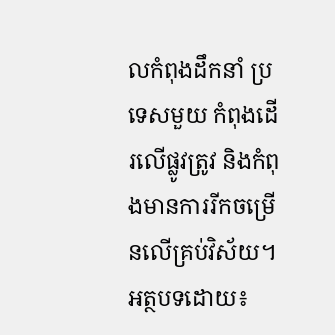លកំពុងដឹកនាំ ប្រទេសមួយ កំពុងដើរលើផ្លូវត្រូវ និងកំពុងមានការរីកចម្រើនលើគ្រប់វិស័យ។
អត្ថបទដោយ៖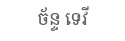ច័ន្ទ ទេវី